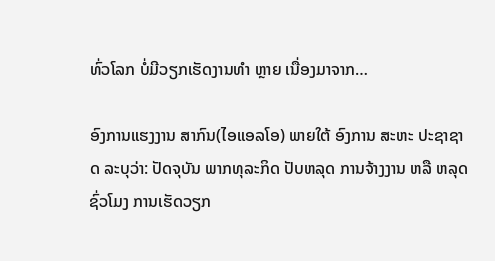ທົ່ວໂລກ ບໍ່ມີວຽກເຮັດງານທຳ ຫຼາຍ ເນື່ອງມາຈາກ…

ອົງການແຮງງານ ສາກົນ(ໄອແອລໂອ) ພາຍໃຕ້ ອົງການ ສະຫະ ປະຊາຊາດ ລະບຸວ່າ: ປັດຈຸບັນ ພາກທຸລະກິດ ປັບຫລຸດ ການຈ້າງງານ ຫລື ຫລຸດຊົ່ວໂມງ ການເຮັດວຽກ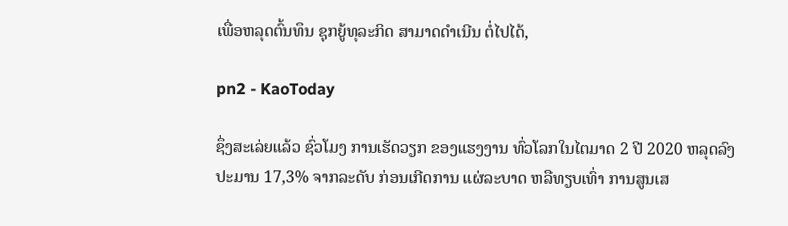ເພື່ອຫລຸດຕົ້ນທຶນ ຊຸກຍູ້ທຸລະກິດ ສາມາດດຳເນີນ ຕໍ່ໄປໄດ້,

pn2 - KaoToday

ຊຶ່ງສະເລ່ຍແລ້ວ ຊົ່ວໂມງ ການເຮັດວຽກ ຂອງແຮງງານ ທົ່ວໂລກໃນໄຕມາດ 2 ປີ 2020 ຫລຸດລົງ ປະມານ 17,3% ຈາກລະດັບ ກ່ອນເກີດການ ແຜ່ລະບາດ ຫລືທຽບເທົ່າ ການສູນເສ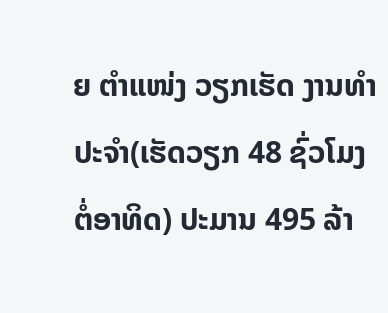ຍ ຕຳແໜ່ງ ວຽກເຮັດ ງານທຳ ປະຈຳ(ເຮັດວຽກ 48 ຊົ່ວໂມງ ຕໍ່ອາທິດ) ປະມານ 495 ລ້າ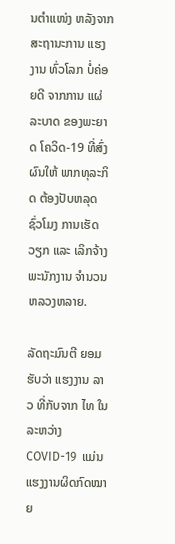ນຕຳແໜ່ງ ຫລັງຈາກ ສະຖານະການ ແຮງງານ ທົ່ວໂລກ ບໍ່ຄ່ອຍດີ ຈາກການ ແຜ່ລະບາດ ຂອງພະຍາດ ໂຄວິດ-19 ທີ່ສົ່ງຜົນໃຫ້ ພາກທຸລະກິດ ຕ້ອງປັບຫລຸດ ຊົ່ວໂມງ ການເຮັດວຽກ ແລະ ເລິກຈ້າງ ພະນັກງານ ຈຳນວນຫລວງຫລາຍ.

ລັດຖະມົນຕີ ຍອມຮັບວ່າ ແຮງງານ ລາວ ທີ່ກັບຈາກ ໄທ ໃນລະຫວ່າງ COVID-19  ແມ່ນແຮງງານຜິດກົດໝາຍ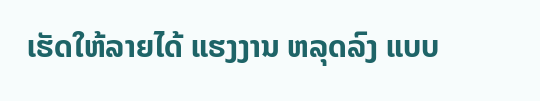ເຮັດໃຫ້ລາຍໄດ້ ແຮງງານ ຫລຸດລົງ ແບບ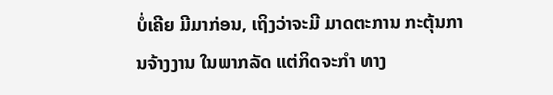ບໍ່ເຄີຍ ມີມາກ່ອນ, ເຖິງວ່າຈະມີ ມາດຕະການ ກະຕຸ້ນການຈ້າງງານ ໃນພາກລັດ ແຕ່ກິດຈະກຳ ທາງ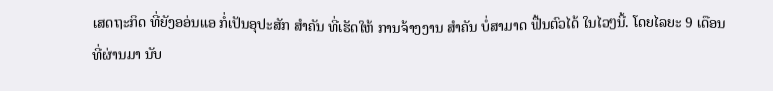ເສດຖະກິດ ທີ່ຍັງອອ່ນແອ ກໍ່ເປັນອຸປະສັກ ສຳຄັນ ທີ່ເຮັດໃຫ້ ການຈ້າງງານ ສຳຄັນ ບໍ່ສາມາດ ຟື້ນຕົວໄດ້ ໃນໄວໆນີ້. ໂດຍໄລຍະ 9 ເດືອນທີ່ຜ່ານມາ ນັບ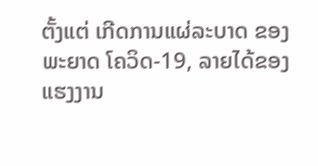ຕັ້ງແຕ່ ເກີດການແຜ່ລະບາດ ຂອງພະຍາດ ໂຄວິດ-19, ລາຍໄດ້ຂອງ ແຮງງານ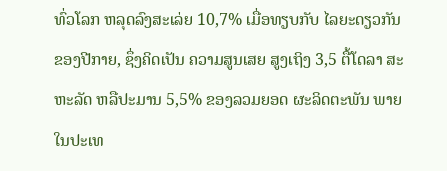ທົ່ວໂລກ ຫລຸດລົງສະເລ່ຍ 10,7% ເມື່ອທຽບກັບ ໄລຍະດຽວກັນ ຂອງປີກາຍ, ຊຶ່ງຄິດເປັນ ຄວາມສູນເສຍ ສູງເຖິງ 3,5 ຕື້ໂດລາ ສະຫະລັດ ຫລືປະມານ 5,5% ຂອງລວມຍອດ ຜະລິດຕະພັນ ພາຍໃນປະເທ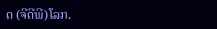ດ (ຈີດີພີ)ໂລກ.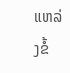ແຫລ່ງຂໍ້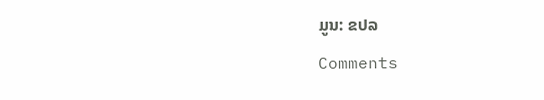ມູນ: ຂປລ

Comments